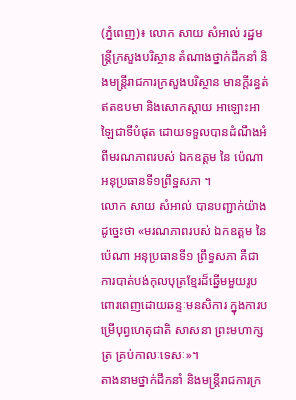(ភ្នំពេញ)៖ លោក សាយ សំអាល់ រដ្ឋមន្ដ្រីក្រសួងបរិស្ថាន តំណាងថ្នាក់ដឹកនាំ និងមន្ដ្រីរាជការក្រសួងបរិស្ថាន មានក្តីរន្ធត់ឥតឧបមា និងសោកស្តាយ អាឡោះអាឡៃជាទីបំផុត ដោយទទួលបានដំណឹងអំពីមរណភាពរបស់ ឯកឧត្តម នៃ ប៉េណា អនុប្រធានទី១ព្រឹទ្ឋសភា ។
លោក សាយ សំអាល់ បានបញ្ជាក់យ៉ាងដូច្នេះថា «មរណភាពរបស់ ឯកឧត្តម នៃ ប៉េណា អនុប្រធានទី១ ព្រឹទ្ធសភា គឺជាការបាត់បង់កុលបុត្រខ្មែរដ៏ឆ្នើមមួយរូប ពោរពេញដោយឆន្ទៈមនសិការ ក្នុងការបម្រើបុព្វហេតុជាតិ សាសនា ព្រះមហាក្សត្រ គ្រប់កាលៈទេសៈ»។
តាងនាមថ្នាក់ដឹកនាំ និងមន្ដ្រីរាជការក្រ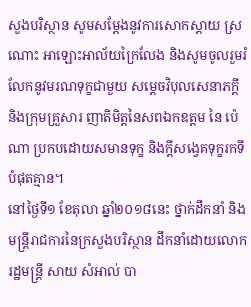សួងបរិស្ថាន សូមសម្ដែងនូវការសោកស្ដាយ ស្រណោះ អាឡោះអាល័យក្រៃលែង និងសូមចូលរួមរំលែកនូវមរណទុក្ខជាមួយ សម្ដេចវិបុលសេនាភក្ដី និងក្រុមគ្រួសារ ញាតិមិត្ដនៃសពឯកឧត្តម នៃ ប៉េណា ប្រកបដោយសមានទុក្ខ និងក្ដីសង្វេគទុក្ខរកទីបំផុតគ្មាន។
នៅថ្ងៃទី១ ខែតុលា ឆ្នាំ២០១៨នេះ ថ្នាក់ដឹកនាំ និងមន្ត្រីរាជការនៃក្រសួងបរិស្ថាន ដឹកនាំដោយលោករដ្ឋមន្រ្តី សាយ សំអាល់ បា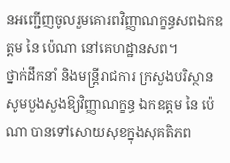នអញ្ជើញចូលរួមគោរពវិញ្ញាណក្ខន្ធសពឯកឧត្តម នៃ ប៉េណា នៅគេហដ្ឋានសព។
ថ្នាក់ដឹកនាំ និងមន្ដ្រីរាជការ ក្រសួងបរិស្ថាន សូមបួងសួងឱ្យវិញ្ញាណក្ខន្ធ ឯកឧត្តម នៃ ប៉េណា បានទៅសោយសុខក្នុងសុគតិភព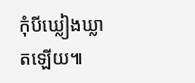កុំបីឃ្លៀងឃ្លាតឡើយ៕